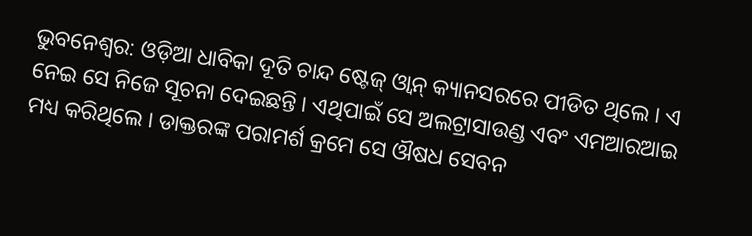ଭୁବନେଶ୍ବର: ଓଡ଼ିଆ ଧାବିକା ଦୂତି ଚାନ୍ଦ ଷ୍ଟେଜ୍ ଓ୍ବାନ୍ କ୍ୟାନସରରେ ପୀଡିତ ଥିଲେ । ଏ ନେଇ ସେ ନିଜେ ସୂଚନା ଦେଇଛନ୍ତି । ଏଥିପାଇଁ ସେ ଅଲଟ୍ରାସାଉଣ୍ଡ ଏବଂ ଏମଆରଆଇ ମଧ୍ୟ କରିଥିଲେ । ଡାକ୍ତରଙ୍କ ପରାମର୍ଶ କ୍ରମେ ସେ ଔଷଧ ସେବନ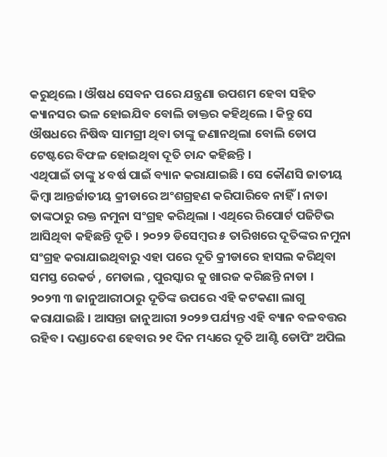କରୁଥିଲେ । ଔଷଧ ସେବନ ପରେ ଯନ୍ତ୍ରଣା ଉପଶମ ହେବା ସହିତ କ୍ୟାନସର ଭଳ ହୋଇଯିବ ବୋଲି ଡାକ୍ତର କହିଥିଲେ । କିନ୍ତୁ ସେ ଔଷଧରେ ନିଷିଦ୍ଧ ସାମଗ୍ରୀ ଥିବା ତାଙ୍କୁ ଜଣାନଥିଲା ବୋଲି ଡୋପ ଟେଷ୍ଟରେ ବିଫଳ ହୋଇଥିବା ଦୂତି ଚାନ୍ଦ କହିଛନ୍ତି ।
ଏଥିପାଇଁ ତାଙ୍କୁ ୪ ବର୍ଷ ପାଇଁ ବ୍ୟାନ କରାଯାଇଛି । ସେ କୌଣସି ଜାତୀୟ କିମ୍ବା ଆନ୍ତର୍ଜାତୀୟ କ୍ରୀଡାରେ ଅଂଶଗ୍ରହଣ କରିପାରିବେ ନାହିଁ । ନାଡା ତାଙ୍କଠାରୁ ରକ୍ତ ନମୁନା ସଂଗ୍ରହ କରିଥିଲା । ଏଥିରେ ରିପୋର୍ଟ ପଜିଟିଭ ଆସିଥିବା କହିଛନ୍ତି ଦୂତି । ୨୦୨୨ ଡିସେମ୍ବର ୫ ତାରିଖରେ ଦୂତିଙ୍କର ନମୁନା ସଂଗ୍ରହ କରାଯାଇଥିବାରୁ ଏହା ପରେ ଦୂତି କ୍ରୀଡାରେ ହାସଲ କରିଥିବା ସମସ୍ତ ରେକର୍ଡ , ମେଡାଲ , ପୁରସ୍କାର କୁ ଖାରଜ କରିଛନ୍ତି ନାଡା ।
୨୦୨୩ ୩ ଜାନୁଆରୀଠାରୁ ଦୂତିଙ୍କ ଉପରେ ଏହି କଟକଣା ଲାଗୁ କରାଯାଇଛି । ଆସନ୍ତା ଜାନୁଆରୀ ୨୦୨୭ ପର୍ଯ୍ୟନ୍ତ ଏହି ବ୍ୟାନ ବଳବତ୍ତର ରହିବ । ଦଣ୍ଡାଦେଶ ହେବାର ୨୧ ଦିନ ମଧ୍ୟରେ ଦୂତି ଆଣ୍ଟି ଡୋପିଂ ଅପିଲ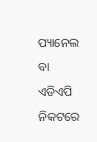ପ୍ୟାନେଲ ବା ଏଡିଏପି ନିକଟରେ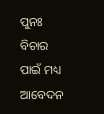ପୁନଃ ବିଚାର ପାଇଁ ମଧ୍ୟ ଆବେଦନ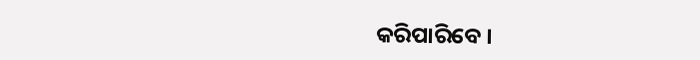କରିପାରିବେ ।